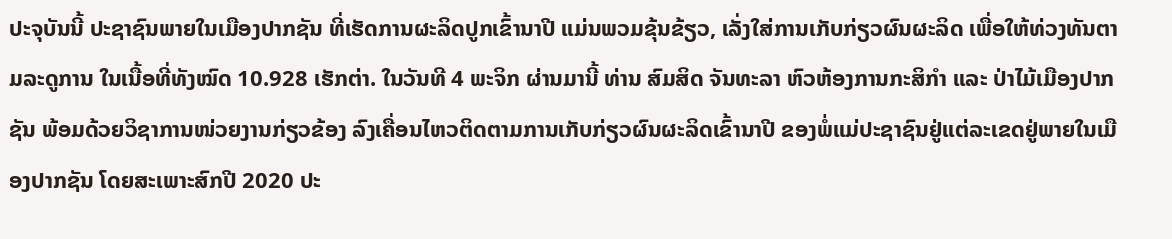ປະຈຸບັນນີ້ ປະຊາຊົນພາຍໃນເມືອງປາກຊັນ ທີ່ເຮັດການຜະລິດປູກເຂົ້ານາປີ ແມ່ນພວມຂຸ້ນຂ້ຽວ, ເລັ່ງໃສ່ການເກັບກ່ຽວຜົນຜະລິດ ເພື່ອໃຫ້ທ່ວງທັນຕາມລະດູການ ໃນເນື້ອທີ່ທັງໝົດ 10.928 ເຮັກຕ່າ. ໃນວັນທີ 4 ພະຈິກ ຜ່ານມານີ້ ທ່ານ ສົມສິດ ຈັນທະລາ ຫົວຫ້ອງການກະສິກໍາ ແລະ ປ່າໄມ້ເມືອງປາກຊັນ ພ້ອມດ້ວຍວິຊາການໜ່ວຍງານກ່ຽວຂ້ອງ ລົງເຄື່ອນໄຫວຕິດຕາມການເກັບກ່ຽວຜົນຜະລິດເຂົ້ານາປີ ຂອງພໍ່ແມ່ປະຊາຊົນຢູ່ແຕ່ລະເຂດຢູ່ພາຍໃນເມືອງປາກຊັນ ໂດຍສະເພາະສົກປີ 2020 ປະ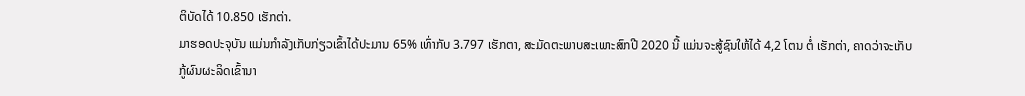ຕິບັດໄດ້ 10.850 ເຮັກຕ່າ.
ມາຮອດປະຈຸບັນ ແມ່ນກຳລັງເກັບກ່ຽວເຂົ້າໄດ້ປະມານ 65% ເທົ່າກັບ 3.797 ເຮັກຕາ, ສະມັດຕະພາບສະເພາະສົກປີ 2020 ນີ້ ແມ່ນຈະສູ້ຊົນໃຫ້ໄດ້ 4,2 ໂຕນ ຕໍ່ ເຮັກຕ່າ, ຄາດວ່າຈະເກັບກູ້ຜົນຜະລິດເຂົ້ານາ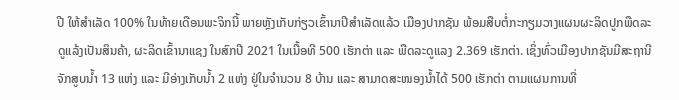ປີ ໃຫ້ສຳເລັດ 100% ໃນທ້າຍເດືອນພະຈິກນີ້ ພາຍຫຼັງເກັບກ່ຽວເຂົ້ານາປີສຳເລັດແລ້ວ ເມືອງປາກຊັນ ພ້ອມສືບຕໍ່ກະກຽມວາງແຜນຜະລິດປູກພືດລະດູແລ້ງເປັນສິນຄ້າ, ຜະລິດເຂົ້ານາແຊງ ໃນສົກປີ 2021 ໃນເນື້ອທີ 500 ເຮັກຕ່າ ແລະ ພືດລະດູແລງ 2.369 ເຮັກຕ່າ. ເຊິ່ງທົ່ວເມືອງປາກຊັນມີສະຖານີຈັກສູບນໍ້າ 13 ແຫ່ງ ແລະ ມີອ່າງເກັບນໍ້າ 2 ແຫ່ງ ຢູ່ໃນຈໍານວນ 8 ບ້ານ ແລະ ສາມາດສະໜອງນໍ້າໄດ້ 500 ເຮັກຕ່າ ຕາມແຜນການທີ່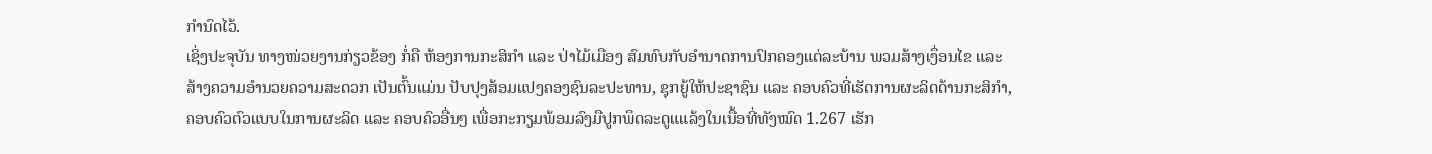ກຳນົດໄວ້.
ເຊິ່ງປະຈຸບັນ ທາງໜ່ວຍງານກ່ຽວຂ້ອງ ກໍ່ຄື ຫ້ອງການກະສິກຳ ແລະ ປ່າໄມ້ເມືອງ ສົມທົບກັບອຳນາດການປົກຄອງແຕ່ລະບ້ານ ພວມສ້າງເງຶ່ອນໄຂ ແລະ ສ້າງຄວາມອຳນວຍຄວາມສະດວກ ເປັນຕົ້ນແມ່ນ ປັບປຸງສ້ອມແປງຄອງຊົນລະປະທານ, ຊຸກຍູ້ໃຫ້ປະຊາຊົນ ແລະ ຄອບຄົວທີ່ເຮັດການຜະລິດດ້ານກະສິກໍາ, ຄອບຄົວຕົວແບບໃນການຜະລິດ ແລະ ຄອບຄົວອື່ນໆ ເພື່ອກະກຽມພ້ອມລົງມືປູກພຶດລະດູແແລ້ງໃນເນື້ອທີ່ທັງໝົດ 1.267 ເຮັກ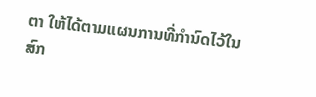ຕາ ໃຫ້ໄດ້ຕາມແຜນການທີ່ກຳນົດໄວ້ໃນສົກ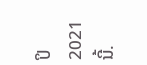ປິ 2021 ນີ້.